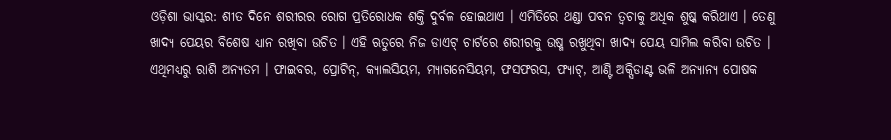ଓଡ଼ିଶା ଭାସ୍କର: ଶୀତ ଦିନେ ଶରୀରର ରୋଗ ପ୍ରତିରୋଧକ ଶକ୍ତି ଦୁର୍ବଳ ହୋଇଥାଏ । ଏମିତିରେ ଥଣ୍ଡା ପବନ ତ୍ୱଚାକୁ ଅଧିକ ଶୁଷ୍କ କରିଥାଏ । ତେଣୁ ଖାଦ୍ୟ ପେୟର ବିଶେଷ ଧ୍ୟାନ ରଖିବା ଉଚିତ । ଏହି ଋତୁରେ ନିଜ ଡାଏଟ୍ ଚାର୍ଟରେ ଶରୀରକୁ ଉଷ୍ମ ରଖୁଥିବା ଖାଦ୍ୟ ପେୟ ସାମିଲ କରିବା ଉଚିତ । ଏଥିମଧ୍ୟରୁ ରାଶି ଅନ୍ୟତମ । ଫାଇବର, ପ୍ରୋଟିନ୍, କ୍ୟାଲସିୟମ, ମ୍ୟାଗନେସିୟମ, ଫସଫରସ, ଫ୍ୟାଟ୍, ଆଣ୍ଟି ଅକ୍ସିଡାଣ୍ଟ ଭଳି ଅନ୍ୟାନ୍ୟ ପୋଷକ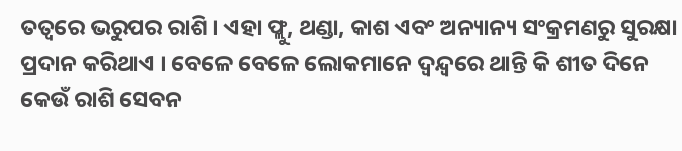ତତ୍ୱରେ ଭରୁପର ରାଶି । ଏହା ଫ୍ଲୁ, ଥଣ୍ଡା, କାଶ ଏବଂ ଅନ୍ୟାନ୍ୟ ସଂକ୍ରମଣରୁ ସୁରକ୍ଷା ପ୍ରଦାନ କରିଥାଏ । ବେଳେ ବେଳେ ଲୋକମାନେ ଦ୍ୱନ୍ଦ୍ୱରେ ଥାନ୍ତି କି ଶୀତ ଦିନେ କେଉଁ ରାଶି ସେବନ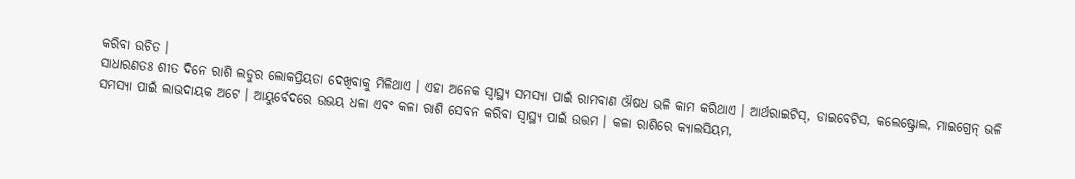କରିବା ଉଚିତ ।
ସାଧାରଣତଃ ଶୀତ ଦିନେ ରାଶି ଲଡୁର ଲୋକପ୍ରିୟତା ଦେଖିବାକୁ ମିଳିଥାଏ । ଏହା ଅନେକ ସ୍ୱାସ୍ଥ୍ୟ ସମସ୍ୟା ପାଇଁ ରାମବାଣ ଔଷଧ ଭଳି କାମ କରିଥାଏ । ଆର୍ଥରାଇଟିସ୍, ଡାଇବେଟିସ, କଲେଷ୍ଟ୍ରୋଲ, ମାଇଗ୍ରେନ୍ ଭଳି ସମସ୍ୟା ପାଇଁ ଲାଭଦାୟକ ଅଟେ । ଆୟୁର୍ବେଦରେ ଉଭୟ ଧଳା ଏବଂ କଳା ରାଶି ସେବନ କରିବା ସ୍ୱାସ୍ଥ୍ୟ ପାଇଁ ଉତ୍ତମ । କଳା ରାଶିରେ କ୍ୟାଲସିୟମ,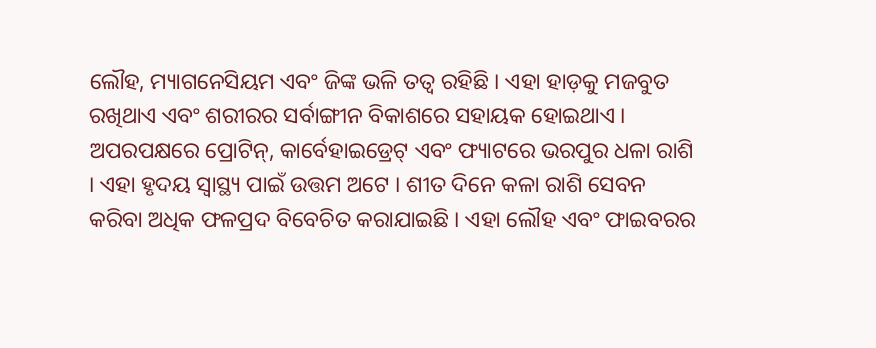ଲୌହ, ମ୍ୟାଗନେସିୟମ ଏବଂ ଜିଙ୍କ ଭଳି ତତ୍ୱ ରହିଛି । ଏହା ହାଡ଼କୁ ମଜବୁତ ରଖିଥାଏ ଏବଂ ଶରୀରର ସର୍ବାଙ୍ଗୀନ ବିକାଶରେ ସହାୟକ ହୋଇଥାଏ । ଅପରପକ୍ଷରେ ପ୍ରୋଟିନ୍, କାର୍ବେହାଇଡ୍ରେଟ୍ ଏବଂ ଫ୍ୟାଟରେ ଭରପୁର ଧଳା ରାଶି । ଏହା ହୃଦୟ ସ୍ୱାସ୍ଥ୍ୟ ପାଇଁ ଉତ୍ତମ ଅଟେ । ଶୀତ ଦିନେ କଳା ରାଶି ସେବନ କରିବା ଅଧିକ ଫଳପ୍ରଦ ବିବେଚିତ କରାଯାଇଛି । ଏହା ଲୌହ ଏବଂ ଫାଇବରର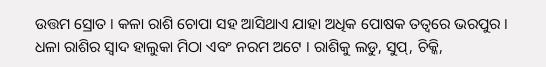ଉତ୍ତମ ସ୍ରୋତ । କଳା ରାଶି ଚୋପା ସହ ଆସିଥାଏ ଯାହା ଅଧିକ ପୋଷକ ତତ୍ୱରେ ଭରପୁର । ଧଳା ରାଶିର ସ୍ୱାଦ ହାଲୁକା ମିଠା ଏବଂ ନରମ ଅଟେ । ରାଶିକୁ ଲଡୁ, ସୁପ୍, ଚିକ୍କି,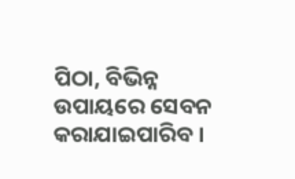ପିଠା, ବିଭିନ୍ନ ଉପାୟରେ ସେବନ କରାଯାଇପାରିବ ।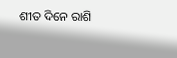ଶୀତ ଦିନେ ରାଶି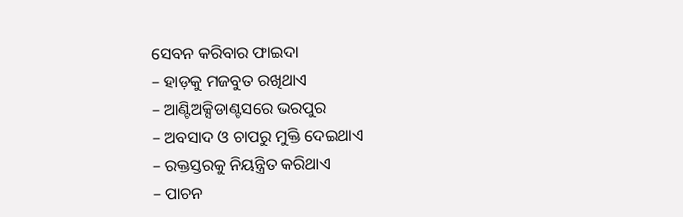ସେବନ କରିବାର ଫାଇଦା
– ହାଡ଼କୁ ମଜବୁତ ରଖିଥାଏ
– ଆଣ୍ଟିଅକ୍ସିଡାଣ୍ଟସରେ ଭରପୁର
– ଅବସାଦ ଓ ଚାପରୁ ମୁକ୍ତି ଦେଇଥାଏ
– ରକ୍ତସ୍ତରକୁ ନିୟନ୍ତ୍ରିତ କରିଥାଏ
– ପାଚନ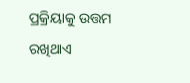ପ୍ରକ୍ରିୟାକୁ ଉତ୍ତମ ରଖିଥାଏ